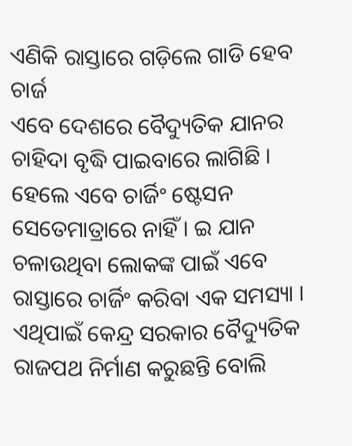ଏଣିକି ରାସ୍ତାରେ ଗଡ଼ିଲେ ଗାଡି ହେବ ଚାର୍ଜ
ଏବେ ଦେଶରେ ବୈଦ୍ୟୁତିକ ଯାନର ଚାହିଦା ବୃଦ୍ଧି ପାଇବାରେ ଲାଗିଛି । ହେଲେ ଏବେ ଚାର୍ଜିଂ ଷ୍ଟେସନ ସେତେମାତ୍ରାରେ ନାହିଁ । ଇ ଯାନ ଚଳାଉଥିବା ଲୋକଙ୍କ ପାଇଁ ଏବେ ରାସ୍ତାରେ ଚାର୍ଜିଂ କରିବା ଏକ ସମସ୍ୟା । ଏଥିପାଇଁ କେନ୍ଦ୍ର ସରକାର ବୈଦ୍ୟୁତିକ ରାଜପଥ ନିର୍ମାଣ କରୁଛନ୍ତି ବୋଲି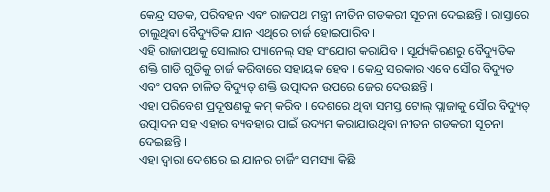କେନ୍ଦ୍ର ସଡକ, ପରିବହନ ଏବଂ ରାଜପଥ ମନ୍ତ୍ରୀ ନୀତିନ ଗଡକରୀ ସୂଚନା ଦେଇଛନ୍ତି । ରାସ୍ତାରେ ଚାଲୁଥିବା ବୈଦ୍ୟୁତିକ ଯାନ ଏଥିରେ ଚାର୍ଜ ହୋଇପାରିବ ।
ଏହି ରାଜାପଥକୁ ସୋଲାର ପ୍ୟାନେଲ୍ ସହ ସଂଯୋଗ କରାଯିବ । ସୂର୍ଯ୍ୟକିରଣରୁ ବୈଦ୍ୟୁତିକ ଶକ୍ତି ଗାଡି ଗୁଡିକୁ ଚାର୍ଜ କରିବାରେ ସହାୟକ ହେବ । କେନ୍ଦ୍ର ସରକାର ଏବେ ସୌର ବିଦ୍ୟୁତ ଏବଂ ପବନ ଚାଳିତ ବିଦ୍ୟୁତ୍ ଶକ୍ତି ଉତ୍ପାଦନ ଉପରେ ଜେର ଦେଉଛନ୍ତି ।
ଏହା ପରିବେଶ ପ୍ରଦୂଷଣକୁ କମ୍ କରିବ । ଦେଶରେ ଥିବା ସମସ୍ତ ଟୋଲ୍ ପ୍ଲାଜାକୁ ସୌର ବିଦ୍ୟୁତ୍ ଉତ୍ପାଦନ ସହ ଏହାର ବ୍ୟବହାର ପାଇଁ ଉଦ୍ୟମ କରାଯାଉଥିବା ନୀତନ ଗଡକରୀ ସୂଚନା ଦେଇଛନ୍ତି ।
ଏହା ଦ୍ୱାରା ଦେଶରେ ଇ ଯାନର ଚାର୍ଜିଂ ସମସ୍ୟା କିଛି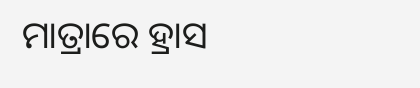ମାତ୍ରାରେ ହ୍ରାସ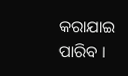କରାଯାଇ ପାରିବ ।